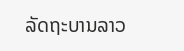ລັດຖະບານລາວ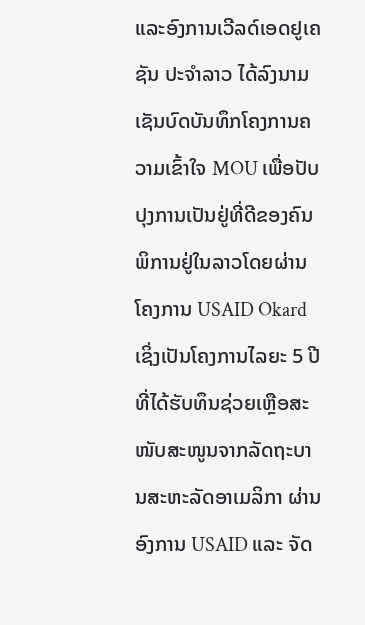ແລະອົງການເວີລດ໌ເອດຢູເຄຊັນ ປະຈຳລາວ ໄດ້ລົງນາມເຊັນບົດບັນທຶກໂຄງການຄວາມເຂົ້າໃຈ MOU ເພື່ອປັບປຸງການເປັນຢູ່ທີ່ດີຂອງຄົນພິການຢູ່ໃນລາວໂດຍຜ່ານໂຄງການ USAID Okard ເຊິ່ງເປັນໂຄງການໄລຍະ 5 ປີທີ່ໄດ້ຮັບທຶນຊ່ວຍເຫຼືອສະໜັບສະໜູນຈາກລັດຖະບານສະຫະລັດອາເມລິກາ ຜ່ານອົງການ USAID ແລະ ຈັດ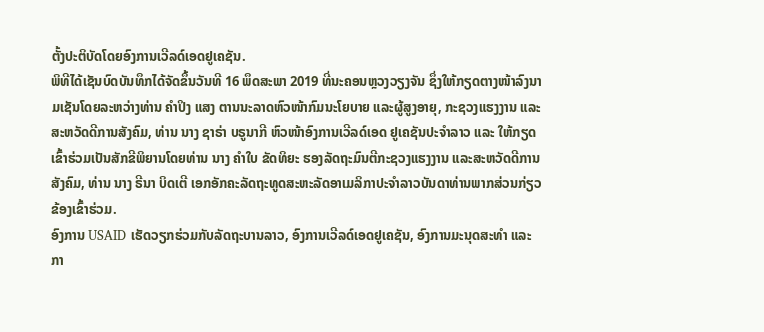ຕັ້ງປະຕິບັດໂດຍອົງການເວີລດ໌ເອດຢູເຄຊັນ.
ພິທີໄດ້ເຊັນບົດບັນທຶກໄດ້ຈັດຂຶ້ນວັນທີ 16 ພຶດສະພາ 2019 ທີ່ນະຄອນຫຼວງວຽງຈັນ ຊຶ່ງໃຫ້ກຽດຕາງໜ້າລົງນາມເຊັນໂດຍລະຫວ່າງທ່ານ ຄຳປິງ ແສງ ຕານນະລາດຫົວໜ້າກົມນະໂຍບາຍ ແລະຜູ້ສູງອາຍຸ, ກະຊວງແຮງງານ ແລະ ສະຫວັດດີການສັງຄົມ, ທ່ານ ນາງ ຊາຣ່າ ບຣູນາກີ ຫົວໜ້າອົງການເວີລດ໌ເອດ ຢູເຄຊັນປະຈຳລາວ ແລະ ໃຫ້ກຽດເຂົ້າຮ່ວມເປັນສັກຂີພິຍານໂດຍທ່ານ ນາງ ຄຳໃບ ຂັດທິຍະ ຮອງລັດຖະມົນຕີກະຊວງແຮງງານ ແລະສະຫວັດດີການສັງຄົມ, ທ່ານ ນາງ ຣີນາ ບິດເຕີ ເອກອັກຄະລັດຖະທູດສະຫະລັດອາເມລິກາປະຈຳລາວບັນດາທ່ານພາກສ່ວນກ່ຽວຂ້ອງເຂົ້າຮ່ວມ.
ອົງການ USAID ເຮັດວຽກຮ່ວມກັບລັດຖະບານລາວ, ອົງການເວີລດ໌ເອດຢູເຄຊັນ, ອົງການມະນຸດສະທຳ ແລະ ກາ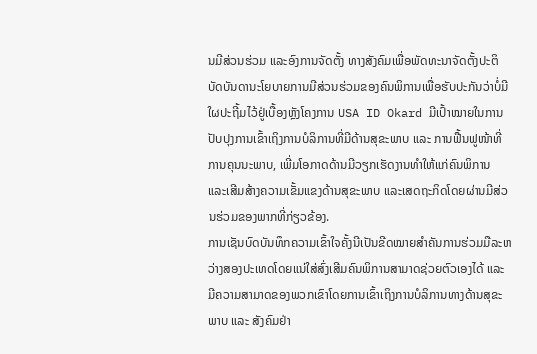ນມີສ່ວນຮ່ວມ ແລະອົງການຈັດຕັ້ງ ທາງສັງຄົມເພື່ອພັດທະນາຈັດຕັ້ງປະຕິບັດບັນດານະໂຍບາຍການມີສ່ວນຮ່ວມຂອງຄົນພິການເພື່ອຮັບປະກັນວ່າບໍ່ມີໃຜປະຖີ້ມໄວ້ຢູ່ເບື້ອງຫຼັງໂຄງການ USA ID Okard ມີເປົ້າໝາຍໃນການປັບປຸງການເຂົ້າເຖິງການບໍລິການທີ່ມີດ້ານສຸຂະພາບ ແລະ ການຟື້ນຟູໜ້າທີ່ການຄຸນນະພາບ, ເພີ່ມໂອກາດດ້ານມີວຽກເຮັດງານທຳໃຫ້ແກ່ຄົນພິການ ແລະເສີມສ້າງຄວາມເຂັ້ມແຂງດ້ານສຸຂະພາບ ແລະເສດຖະກິດໂດຍຜ່ານມີສ່ວນຮ່ວມຂອງພາກທີ່ກ່ຽວຂ້ອງ.
ການເຊັນບົດບັນທຶກຄວາມເຂົ້າໃຈຄັ້ງນີເປັນຂີດໝາຍສຳຄັນການຮ່ວມມືລະຫວ່າງສອງປະເທດໂດຍແນ່ໃສ່ສົ່ງເສີມຄົນພິການສາມາດຊ່ວຍຕົວເອງໄດ້ ແລະ ມີຄວາມສາມາດຂອງພວກເຂົາໂດຍການເຂົ້າເຖິງການບໍລິການທາງດ້ານສຸຂະພາບ ແລະ ສັງຄົມຢ່າ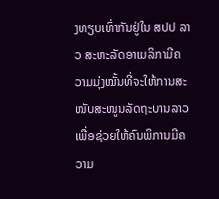ງທຽບເທົ່າກັນຢູ່ໃນ ສປປ ລາວ ສະຫະລັດອາເມລິກາມີຄວາມມຸ່ງໝັ້ນທີ່ຈະໃຫ້ການສະໜັບສະໜູນລັດຖະບານລາວເພື່ອຊ່ວຍໃຫ້ຄົນພິການມີຄວາມ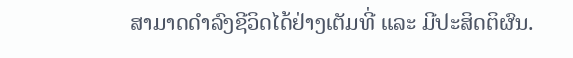ສາມາດດຳລົງຊີວິດໄດ້ຢ່າງເຕັມທີ່ ແລະ ມີປະສິດຕິຜົນ.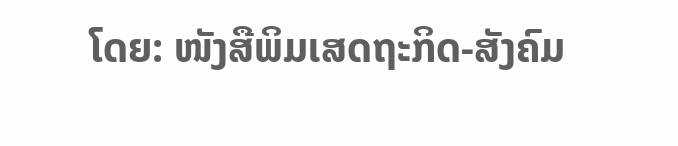ໂດຍ: ໜັງສືພິມເສດຖະກິດ-ສັງຄົມ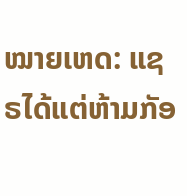ໝາຍເຫດ: ແຊຣໄດ້ແຕ່ຫ້າມກັອ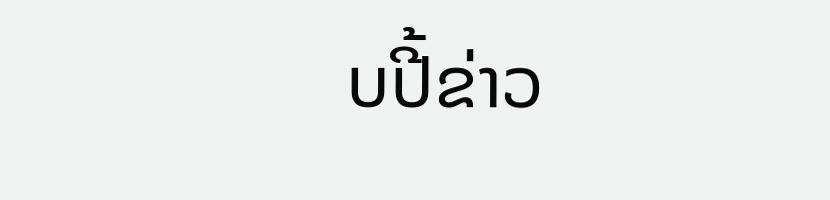ບປີ້ຂ່າວ